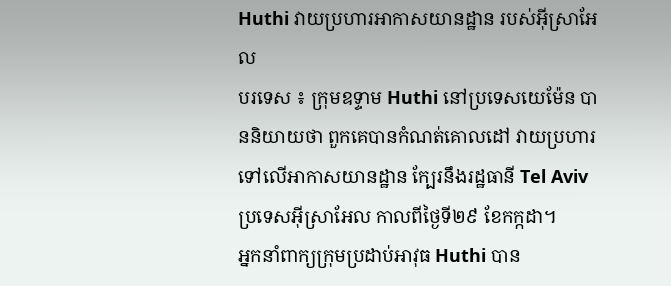Huthi វាយប្រហារអាកាសយានដ្ឋាន របស់អ៊ីស្រាអែល
បរទេស ៖ ក្រុមឧទ្ទាម Huthi នៅប្រទេសយេម៉ែន បាននិយាយថា ពួកគេបានកំណត់គោលដៅ វាយប្រហារ ទៅលើអាកាសយានដ្ឋាន ក្បែរនឹងរដ្ឋធានី Tel Aviv ប្រទេសអ៊ីស្រាអែល កាលពីថ្ងៃទី២៩ ខែកក្កដា។
អ្នកនាំពាក្យក្រុមប្រដាប់អាវុធ Huthi បាន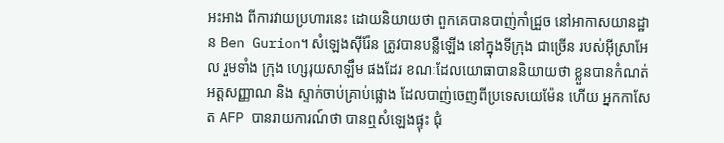អះអាង ពីការវាយប្រហារនេះ ដោយនិយាយថា ពួកគេបានបាញ់កាំជ្រួច នៅអាកាសយានដ្ឋាន Ben Gurion។ សំឡេងស៊ីរ៉ែន ត្រូវបានបន្លឺឡើង នៅក្នុងទីក្រុង ជាច្រើន របស់អ៊ីស្រាអែល រួមទាំង ក្រុង ហ្សេរុយសាឡឹម ផងដែរ ខណៈដែលយោធាបាននិយាយថា ខ្លួនបានកំណត់អត្តសញ្ញាណ និង ស្ទាក់ចាប់គ្រាប់ផ្លោង ដែលបាញ់ចេញពីប្រទេសយេម៉ែន ហើយ អ្នកកាសែត AFP បានរាយការណ៍ថា បានឮសំឡេងផ្ទុះ ជុំ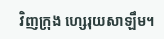វិញក្រុង ហ្សេរុយសាឡឹម។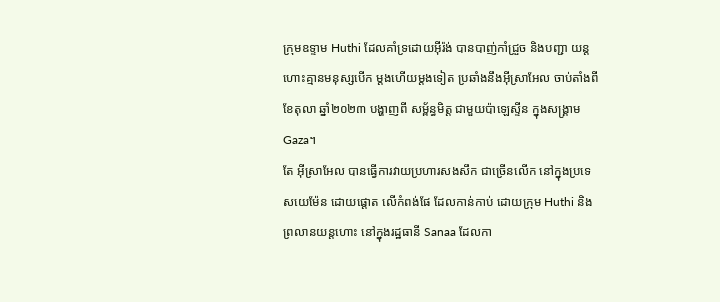ក្រុមឧទ្ទាម Huthi ដែលគាំទ្រដោយអ៊ីរ៉ង់ បានបាញ់កាំជ្រួច និងបញ្ជា យន្តហោះគ្មានមនុស្សបើក ម្តងហើយម្តងទៀត ប្រឆាំងនឹងអ៊ីស្រាអែល ចាប់តាំងពីខែតុលា ឆ្នាំ២០២៣ បង្ហាញពី សម្ព័ន្ធមិត្ត ជាមួយប៉ាឡេស្ទីន ក្នុងសង្រ្គាម Gaza។
តែ អ៊ីស្រាអែល បានធ្វើការវាយប្រហារសងសឹក ជាច្រើនលើក នៅក្នុងប្រទេសយេម៉ែន ដោយផ្តោត លើកំពង់ផែ ដែលកាន់កាប់ ដោយក្រុម Huthi និងព្រលានយន្តហោះ នៅក្នុងរដ្ឋធានី Sanaa ដែលកា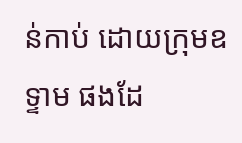ន់កាប់ ដោយក្រុមឧទ្ទាម ផងដែ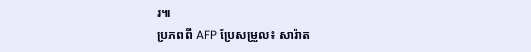រ៕
ប្រភពពី AFP ប្រែសម្រួល៖ សារ៉ាត